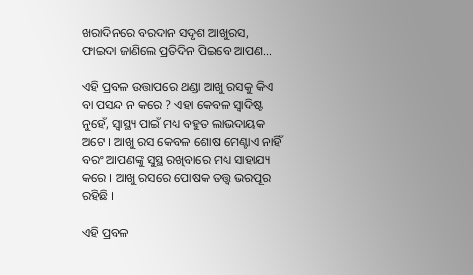ଖରାଦିନରେ ବରଦାନ ସଦୃଶ ଆଖୁରସ, ଫାଇଦା ଜାଣିଲେ ପ୍ରତିଦିନ ପିଇବେ ଆପଣ…

ଏହି ପ୍ରବଳ ଉତ୍ତାପରେ ଥଣ୍ଡା ଆଖୁ ରସକୁ କିଏ ବା ପସନ୍ଦ ନ କରେ ? ଏହା କେବଳ ସ୍ୱାଦିଷ୍ଟ ନୁହେଁ, ସ୍ୱାସ୍ଥ୍ୟ ପାଇଁ ମଧ୍ୟ ବହୁତ ଲାଭଦାୟକ ଅଟେ । ଆଖୁ ରସ କେବଳ ଶୋଷ ମେଣ୍ଟାଏ ନାହିଁ ବରଂ ଆପଣଙ୍କୁ ସୁସ୍ଥ ରଖିବାରେ ମଧ୍ୟ ସାହାଯ୍ୟ କରେ । ଆଖୁ ରସରେ ପୋଷକ ତତ୍ତ୍ୱ ଭରପୂର ରହିଛି ।

ଏହି ପ୍ରବଳ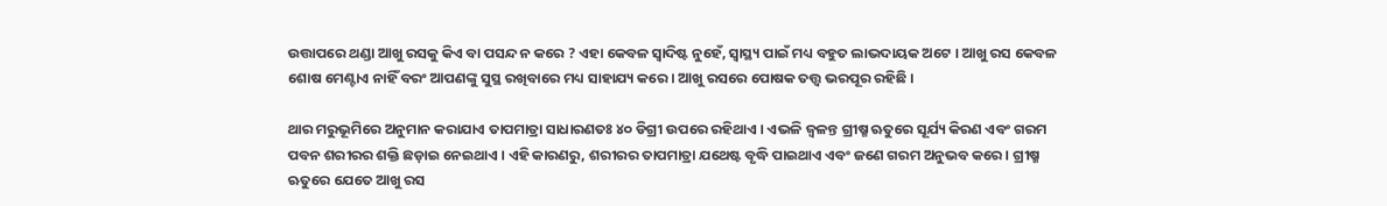ଉତ୍ତାପରେ ଥଣ୍ଡା ଆଖୁ ରସକୁ କିଏ ବା ପସନ୍ଦ ନ କରେ ? ଏହା କେବଳ ସ୍ୱାଦିଷ୍ଟ ନୁହେଁ, ସ୍ୱାସ୍ଥ୍ୟ ପାଇଁ ମଧ୍ୟ ବହୁତ ଲାଭଦାୟକ ଅଟେ । ଆଖୁ ରସ କେବଳ ଶୋଷ ମେଣ୍ଟାଏ ନାହିଁ ବରଂ ଆପଣଙ୍କୁ ସୁସ୍ଥ ରଖିବାରେ ମଧ୍ୟ ସାହାଯ୍ୟ କରେ । ଆଖୁ ରସରେ ପୋଷକ ତତ୍ତ୍ୱ ଭରପୂର ରହିଛି ।

ଥାର ମରୁଭୂମିରେ ଅନୁମାନ କରାଯାଏ ତାପମାତ୍ରା ସାଧାରଣତଃ ୪୦ ଡିଗ୍ରୀ ଉପରେ ରହିଥାଏ । ଏଭଳି ଜ୍ୱଳନ୍ତ ଗ୍ରୀଷ୍ମ ଋତୁରେ ସୂର୍ଯ୍ୟ କିରଣ ଏବଂ ଗରମ ପବନ ଶରୀରର ଶକ୍ତି ଛଡ଼ାଇ ନେଇଥାଏ । ଏହି କାରଣରୁ, ଶରୀରର ତାପମାତ୍ରା ଯଥେଷ୍ଟ ବୃଦ୍ଧି ପାଇଥାଏ ଏବଂ ଜଣେ ଗରମ ଅନୁଭବ କରେ। ଗ୍ରୀଷ୍ମ ଋତୁରେ ଯେତେ ଆଖୁ ରସ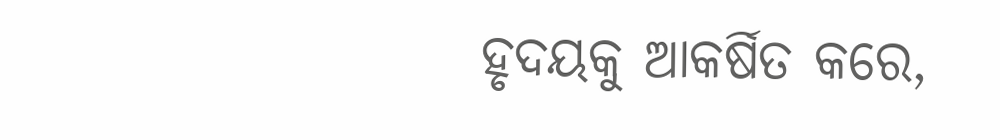ହୃଦୟକୁ ଆକର୍ଷିତ କରେ,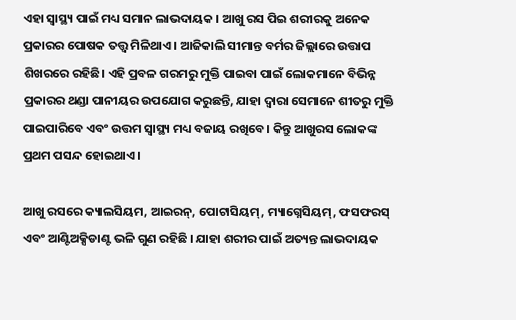ଏହା ସ୍ୱାସ୍ଥ୍ୟ ପାଇଁ ମଧ୍ୟ ସମାନ ଲାଭଦାୟକ । ଆଖୁ ରସ ପିଇ ଶରୀରକୁ ଅନେକ ପ୍ରକାରର ପୋଷକ ତତ୍ତ୍ୱ ମିଳିଥାଏ । ଆଜିକାଲି ସୀମାନ୍ତ ବର୍ମର ଜିଲ୍ଲାରେ ଉତ୍ତାପ ଶିଖରରେ ରହିଛି। ଏହି ପ୍ରବଳ ଗରମରୁ ମୁକ୍ତି ପାଇବା ପାଇଁ ଲୋକମାନେ ବିଭିନ୍ନ ପ୍ରକାରର ଥଣ୍ଡା ପାନୀୟର ଉପଯୋଗ କରୁଛନ୍ତି, ଯାହା ଦ୍ୱାରା ସେମାନେ ଶୀତରୁ ମୁକ୍ତି ପାଇପାରିବେ ଏବଂ ଉତ୍ତମ ସ୍ୱାସ୍ଥ୍ୟ ମଧ୍ୟ ବଜାୟ ରଖିବେ। କିନ୍ତୁ ଆଖୁରସ ଲୋକଙ୍କ ପ୍ରଥମ ପସନ୍ଦ ହୋଇଥାଏ ।

ଆଖୁ ରସରେ କ୍ୟାଲସିୟମ, ଆଇରନ୍, ପୋଟାସିୟମ୍, ମ୍ୟାଗ୍ନେସିୟମ୍, ଫସଫରସ୍ ଏବଂ ଆଣ୍ଟିଅକ୍ସିଡାଣ୍ଟ ଭଳି ଗୁଣ ରହିଛି । ଯାହା ଶରୀର ପାଇଁ ଅତ୍ୟନ୍ତ ଲାଭଦାୟକ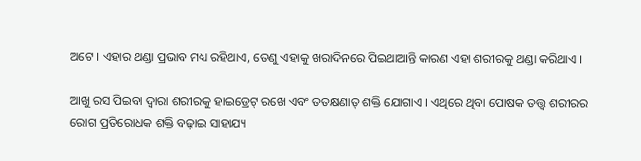ଅଟେ । ଏହାର ଥଣ୍ଡା ପ୍ରଭାବ ମଧ୍ୟ ରହିଥାଏ, ତେଣୁ ଏହାକୁ ଖରାଦିନରେ ପିଇଥାଆନ୍ତି କାରଣ ଏହା ଶରୀରକୁ ଥଣ୍ଡା କରିଥାଏ ।

ଆଖୁ ରସ ପିଇବା ଦ୍ୱାରା ଶରୀରକୁ ହାଇଡ୍ରେଟ୍ ରଖେ ଏବଂ ତତକ୍ଷଣାତ୍ ଶକ୍ତି ଯୋଗାଏ । ଏଥିରେ ଥିବା ପୋଷକ ତତ୍ତ୍ୱ ଶରୀରର ରୋଗ ପ୍ରତିରୋଧକ ଶକ୍ତି ବଢ଼ାଇ ସାହାଯ୍ୟ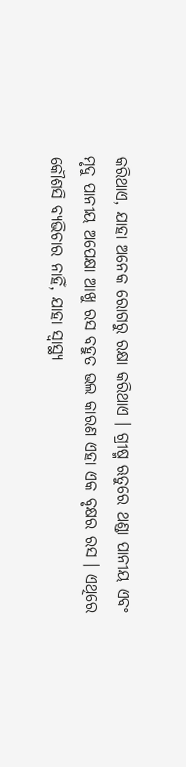କରିଥାଏ, ଯାହା ଅନେକ ରୋଗରୁ ରକ୍ଷା କରିଥାଏ । ଗ୍ରୀଷ୍ମ ଋତୁରେ ଥଣ୍ଡା ପାନୀୟ ଏବଂ ମୃଦୁ ପାନୀୟ ଅପେକ୍ଷା ଆଖୁ ରସ ବହୁତ ଭଲ କାରଣ ଏହା ଏକ ବୃକ୍ଷର ରସ । ଏଥିରେ କୌଶସି ବ୍ୟଭିଚାର ନାହିଁ, ଯାହା ସ୍ୱାସ୍ଥ୍ୟ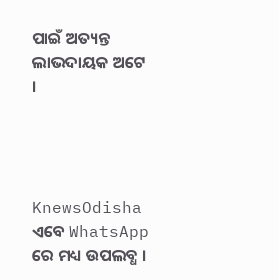ପାଇଁ ଅତ୍ୟନ୍ତ ଲାଭଦାୟକ ଅଟେ ।




KnewsOdisha ଏବେ WhatsApp ରେ ମଧ୍ୟ ଉପଲବ୍ଧ ।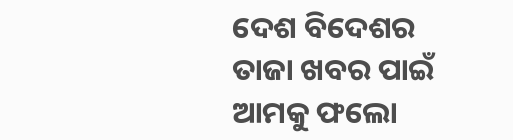ଦେଶ ବିଦେଶର ତାଜା ଖବର ପାଇଁ ଆମକୁ ଫଲୋ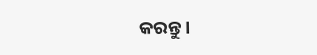କରନ୍ତୁ ।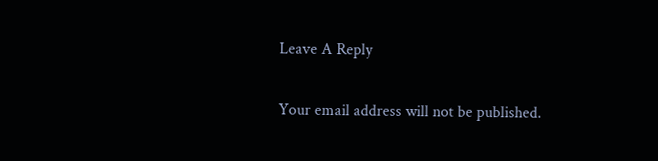Leave A Reply

Your email address will not be published.